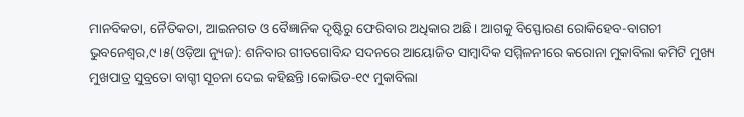ମାନବିକତା, ନୈତିକତା, ଆଇନଗତ ଓ ବୈଜ୍ଞାନିକ ଦୃଷ୍ଟିରୁ ଫେରିବାର ଅଧିକାର ଅଛି। ଆଗକୁ ବିସ୍ଫୋରଣ ରୋକିହେବ-ବାଗଚୀ
ଭୁବନେଶ୍ୱର,୯।୫(ଓଡ଼ିଆ ନ୍ୟୁଜ): ଶନିବାର ଗୀତଗୋବିନ୍ଦ ସଦନରେ ଆୟୋଜିତ ସାମ୍ବାଦିକ ସମ୍ମିଳନୀରେ କରୋନା ମୁକାବିଲା କମିଟି ମୁଖ୍ୟ ମୁଖପାତ୍ର ସୁବ୍ରତୋ ବାଗ୍ଚୀ ସୂଚନା ଦେଇ କହିଛନ୍ତି।କୋଭିଡ-୧୯ ମୁକାବିଲା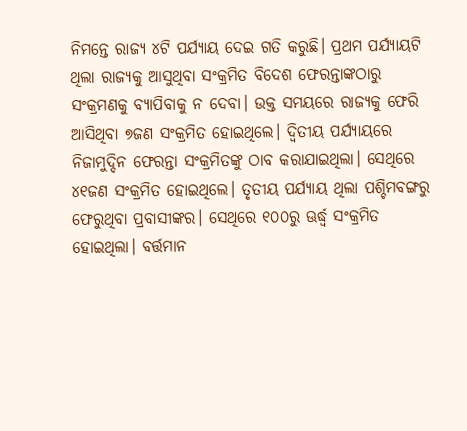ନିମନ୍ତେ ରାଜ୍ୟ ୪ଟି ପର୍ଯ୍ୟାୟ ଦେଇ ଗତି କରୁଛି। ପ୍ରଥମ ପର୍ଯ୍ୟାୟଟି ଥିଲା ରାଜ୍ୟକୁ ଆସୁଥିବା ସଂକ୍ରମିତ ବିଦେଶ ଫେରନ୍ତାଙ୍କଠାରୁ ସଂକ୍ରମଣକୁ ବ୍ୟାପିବାକୁ ନ ଦେବା। ଉକ୍ତ ସମୟରେ ରାଜ୍ୟକୁ ଫେରି ଆସିଥିବା ୭ଜଣ ସଂକ୍ରମିତ ହୋଇଥିଲେ। ଦ୍ୱିତୀୟ ପର୍ଯ୍ୟାୟରେ ନିଜାମୁଦ୍ଦିନ ଫେରନ୍ତା ସଂକ୍ରମିତଙ୍କୁ ଠାବ କରାଯାଇଥିଲା। ସେଥିରେ ୪୧ଜଣ ସଂକ୍ରମିତ ହୋଇଥିଲେ। ତୃତୀୟ ପର୍ଯ୍ୟାୟ ଥିଲା ପଶ୍ଚିମବଙ୍ଗରୁ ଫେରୁଥିବା ପ୍ରବାସୀଙ୍କର। ସେଥିରେ ୧୦୦ରୁ ଊର୍ଦ୍ଧ୍ୱ ସଂକ୍ରମିତ ହୋଇଥିଲା। ବର୍ତ୍ତମାନ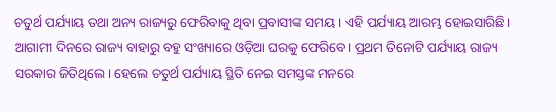ଚତୁର୍ଥ ପର୍ଯ୍ୟାୟ ତଥା ଅନ୍ୟ ରାଜ୍ୟରୁ ଫେରିବାକୁ ଥିବା ପ୍ରବାସୀଙ୍କ ସମୟ। ଏହି ପର୍ଯ୍ୟାୟ ଆରମ୍ଭ ହୋଇସାରିଛି। ଆଗାମୀ ଦିନରେ ରାଜ୍ୟ ବାହାରୁ ବହୁ ସଂଖ୍ୟାରେ ଓଡ଼ିଆ ଘରକୁ ଫେରିବେ। ପ୍ରଥମ ତିନୋଟି ପର୍ଯ୍ୟାୟ ରାଜ୍ୟ ସରକାର ଜିତିଥିଲେ। ହେଲେ ଚତୁର୍ଥ ପର୍ଯ୍ୟାୟ ସ୍ଥିତି ନେଇ ସମସ୍ତଙ୍କ ମନରେ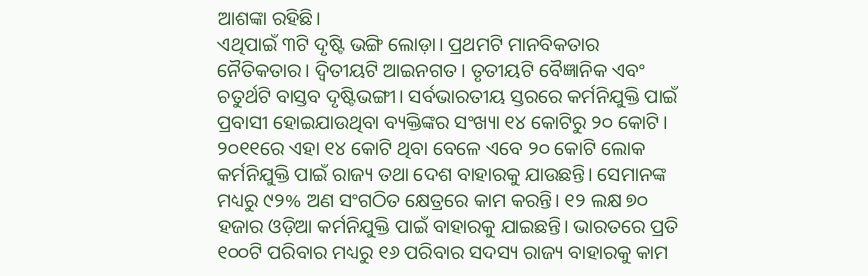ଆଶଙ୍କା ରହିଛି।
ଏଥିପାଇଁ ୩ଟି ଦୃଷ୍ଟି ଭଙ୍ଗି ଲୋଡ଼ା। ପ୍ରଥମଟି ମାନବିକତାର ନୈତିକତାର। ଦ୍ୱିତୀୟଟି ଆଇନଗତ। ତୃତୀୟଟି ବୈଜ୍ଞାନିକ ଏବଂ ଚତୁର୍ଥଟି ବାସ୍ତବ ଦୃଷ୍ଟିଭଙ୍ଗୀ। ସର୍ବଭାରତୀୟ ସ୍ତରରେ କର୍ମନିଯୁକ୍ତି ପାଇଁ ପ୍ରବାସୀ ହୋଇଯାଉଥିବା ବ୍ୟକ୍ତିଙ୍କର ସଂଖ୍ୟା ୧୪ କୋଟିରୁ ୨୦ କୋଟି। ୨୦୧୧ରେ ଏହା ୧୪ କୋଟି ଥିବା ବେଳେ ଏବେ ୨୦ କୋଟି ଲୋକ କର୍ମନିଯୁକ୍ତି ପାଇଁ ରାଜ୍ୟ ତଥା ଦେଶ ବାହାରକୁ ଯାଉଛନ୍ତି। ସେମାନଙ୍କ ମଧ୍ୟରୁ ୯୨% ଅଣ ସଂଗଠିତ କ୍ଷେତ୍ରରେ କାମ କରନ୍ତି। ୧୨ ଲକ୍ଷ ୭୦ ହଜାର ଓଡ଼ିଆ କର୍ମନିଯୁକ୍ତି ପାଇଁ ବାହାରକୁ ଯାଇଛନ୍ତି। ଭାରତରେ ପ୍ରତି ୧୦୦ଟି ପରିବାର ମଧ୍ୟରୁ ୧୬ ପରିବାର ସଦସ୍ୟ ରାଜ୍ୟ ବାହାରକୁ କାମ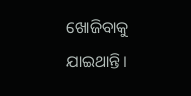ଖୋଜିବାକୁ ଯାଇଥାନ୍ତି।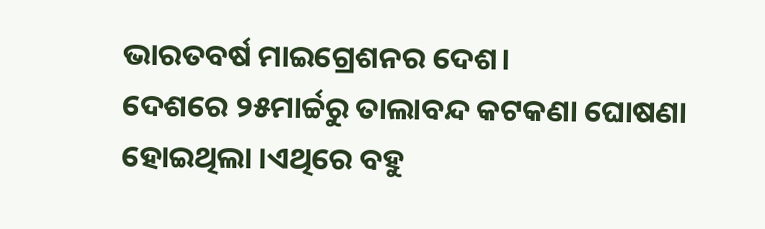ଭାରତବର୍ଷ ମାଇଗ୍ରେଶନର ଦେଶ।
ଦେଶରେ ୨୫ମାର୍ଚ୍ଚରୁ ତାଲାବନ୍ଦ କଟକଣା ଘୋଷଣା ହୋଇଥିଲା ।ଏଥିରେ ବହୁ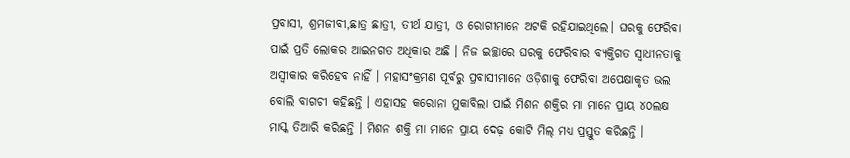ପ୍ରବାସୀ, ଶ୍ରମଜୀବୀ,ଛାତ୍ର ଛାତ୍ରୀ, ତୀର୍ଥ ଯାତ୍ରୀ, ଓ ରୋଗୀମାନେ ଅଟକି ରହିଯାଇଥିଲେ। ଘରକୁ ଫେରିବା ପାଇଁ ପ୍ରତି ଲୋକର ଆଇନଗତ ଅଧିକାର ଅଛି । ନିଜ ଇଚ୍ଛାରେ ଘରକୁ ଫେରିବାର ବ୍ୟକ୍ତିଗତ ସ୍ୱାଧୀନତାକୁ ଅସ୍ୱୀକାର କରିହେବ ନାହିଁ । ମହାସଂକ୍ରମଣ ପୂର୍ବରୁ ପ୍ରବାସୀମାନେ ଓଡ଼ିଶାକୁ ଫେରିବା ଅପେକ୍ଷାକୃତ ଭଲ ବୋଲି ବାଗଚୀ କହିଛନ୍ତି । ଏହାସହ କରୋନା ମୁକାବିଲା ପାଇଁ ମିଶନ ଶକ୍ତିର ମା ମାନେ ପ୍ରାୟ ୪୦ଲକ୍ଷ ମାସ୍କ ତିଆରି କରିଛନ୍ତି । ମିଶନ ଶକ୍ତି ମା ମାନେ ପ୍ରାୟ ଦେଢ଼ କୋଟି ମିଲ୍ ମଧ୍ୟ ପ୍ରସ୍ତୁତ କରିଛନ୍ତି ।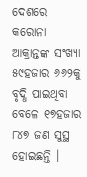ଦେଶରେ କରୋନା ଆକ୍ରାନ୍ତଙ୍କ ସଂଖ୍ୟା ୫୯ହଜାର ୬୬୨କୁ ବୃଦ୍ଧି ପାଇଥିବା ବେଳେ ୧୭ହଜାର ୮୪୭ ଜଣ ସୁସ୍ଥ ହୋଇଛନ୍ତି ।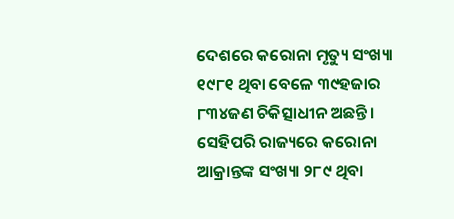ଦେଶରେ କରୋନା ମୃତ୍ୟୁ ସଂଖ୍ୟା ୧୯୮୧ ଥିବା ବେଳେ ୩୯ହଜାର ୮୩୪ଜଣ ଚିକିତ୍ସାଧୀନ ଅଛନ୍ତି । ସେହିପରି ରାଜ୍ୟରେ କରୋନା ଆକ୍ରାନ୍ତଙ୍କ ସଂଖ୍ୟା ୨୮୯ ଥିବା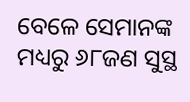ବେଳେ ସେମାନଙ୍କ ମଧ୍ୟରୁ ୬୮ଜଣ ସୁସ୍ଥ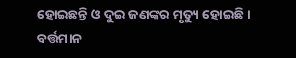ହୋଇଛନ୍ତି ଓ ଦୁଇ ଜଣଙ୍କର ମୃତ୍ୟୁ ହୋଇଛି । ବର୍ତ୍ତମାନ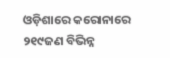ଓଡ଼ିଶାରେ କରୋନାରେ ୨୧୯ଜଣ ବିଭିନ୍ନ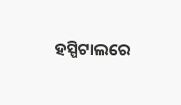ହସ୍ପିଟାଲରେ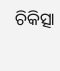ଚିକିତ୍ସା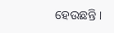ହେଉଛନ୍ତି ।